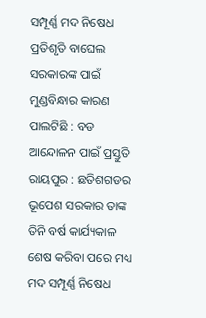ସମ୍ପୂର୍ଣ୍ଣ ମଦ ନିଷେଧ ପ୍ରତିଶୃତି ବାଘେଲ ସରକାରଙ୍କ ପାଇଁ ମୁଣ୍ଡବିନ୍ଧାର କାରଣ ପାଲଟିଛି : ବଡ ଆନ୍ଦୋଳନ ପାଇଁ ପ୍ରସ୍ତୁତି
ରାୟପୁର : ଛତିଶଗଡର ଭୂପେଶ ସରକାର ତାଙ୍କ ତିନି ବର୍ଷ କାର୍ଯ୍ୟକାଳ ଶେଷ କରିବା ପରେ ମଧ୍ୟ ମଦ ସମ୍ପୂର୍ଣ୍ଣ ନିଷେଧ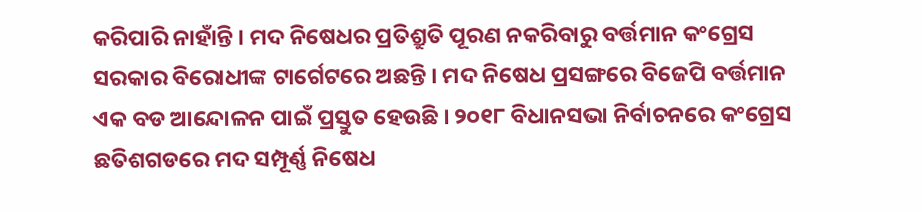କରିପାରି ନାହାଁନ୍ତି । ମଦ ନିଷେଧର ପ୍ରତିଶ୍ରୁତି ପୂରଣ ନକରିବାରୁ ବର୍ତ୍ତମାନ କଂଗ୍ରେସ ସରକାର ବିରୋଧୀଙ୍କ ଟାର୍ଗେଟରେ ଅଛନ୍ତି । ମଦ ନିଷେଧ ପ୍ରସଙ୍ଗରେ ବିଜେପି ବର୍ତ୍ତମାନ ଏକ ବଡ ଆନ୍ଦୋଳନ ପାଇଁ ପ୍ରସ୍ତୁତ ହେଉଛି । ୨୦୧୮ ବିଧାନସଭା ନିର୍ବାଚନରେ କଂଗ୍ରେସ ଛତିଶଗଡରେ ମଦ ସମ୍ପୂର୍ଣ୍ଣ ନିଷେଧ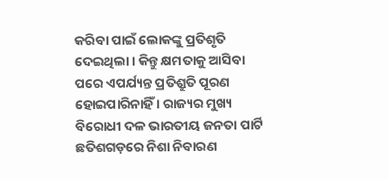କରିବା ପାଇଁ ଲୋକଙ୍କୁ ପ୍ରତିଶୃତି ଦେଇଥିଲା । କିନ୍ତୁ କ୍ଷମତାକୁ ଆସିବା ପରେ ଏପର୍ଯ୍ୟନ୍ତ ପ୍ରତିଶ୍ରୁତି ପୂରଣ ହୋଇପାରିନାହିଁ । ରାଜ୍ୟର ମୁଖ୍ୟ ବିରୋଧୀ ଦଳ ଭାରତୀୟ ଜନତା ପାର୍ଟି ଛତିଶଗଡ଼ରେ ନିଶା ନିବାରଣ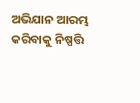ଅଭିଯାନ ଆରମ୍ଭ କରିବାକୁ ନିଷ୍ପତ୍ତି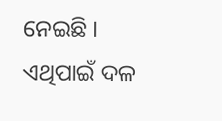ନେଇଛି । ଏଥିପାଇଁ ଦଳ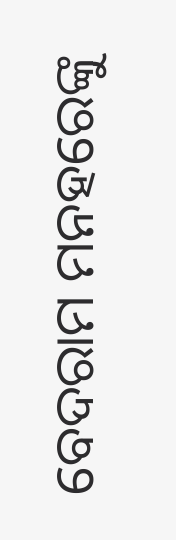ବେଦରାମ ମନହରେଙ୍କୁ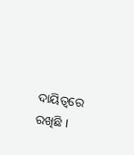ଦାୟିତ୍ୱରେ ରଖିଛି ।